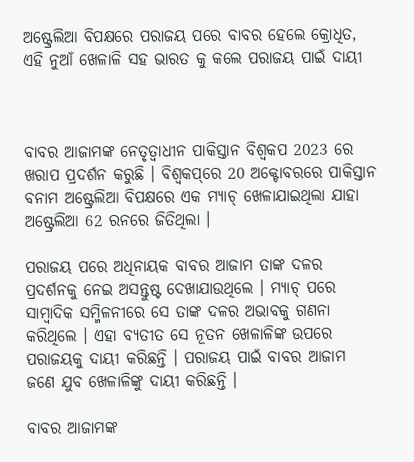ଅଷ୍ଟ୍ରେଲିଆ ବିପକ୍ଷରେ ପରାଜୟ ପରେ ବାବର ହେଲେ କ୍ରୋଧିତ, ଏହି ନୁଆଁ ଖେଳାଳି ସହ ଭାରତ କୁ କଲେ ପରାଜୟ ପାଇଁ ଦାୟୀ



ବାବର ଆଜାମଙ୍କ ନେତୃତ୍ୱାଧୀନ ପାକିସ୍ତାନ ବିଶ୍ୱକପ 2023 ରେ ଖରାପ ପ୍ରଦର୍ଶନ କରୁଛି । ବିଶ୍ୱକପ୍‌ରେ 20 ଅକ୍ଟୋବରରେ ପାକିସ୍ତାନ ବନାମ ଅଷ୍ଟ୍ରେଲିଆ ବିପକ୍ଷରେ ଏକ ମ୍ୟାଚ୍ ଖେଳାଯାଇଥିଲା ଯାହା ଅଷ୍ଟ୍ରେଲିଆ 62 ରନରେ ଜିତିଥିଲା ।

ପରାଜୟ ପରେ ଅଧିନାୟକ ବାବର ଆଜାମ ତାଙ୍କ ଦଳର ପ୍ରଦର୍ଶନକୁ ନେଇ ଅସନ୍ତୁଷ୍ଟ ଦେଖାଯାଉଥିଲେ । ମ୍ୟାଚ୍ ପରେ ସାମ୍ବାଦିକ ସମ୍ମିଳନୀରେ ସେ ତାଙ୍କ ଦଳର ଅଭାବକୁ ଗଣନା କରିଥିଲେ । ଏହା ବ୍ୟତୀତ ସେ ନୂତନ ଖେଳାଳିଙ୍କ ଉପରେ ପରାଜୟକୁ ଦାୟୀ କରିଛନ୍ତି । ପରାଜୟ ପାଇଁ ବାବର ଆଜାମ ଜଣେ ଯୁବ ଖେଳାଳିଙ୍କୁ ଦାୟୀ କରିଛନ୍ତି ।

ବାବର ଆଜାମଙ୍କ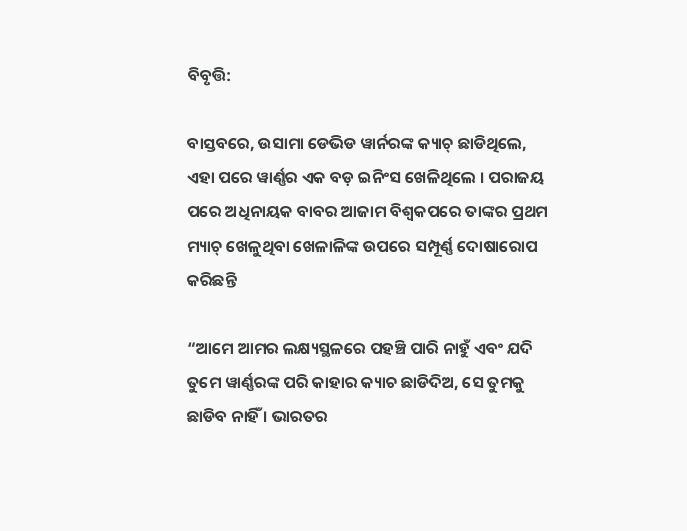ବିବୃତ୍ତି:

ବାସ୍ତବରେ, ଉସାମା ଡେଭିଡ ୱାର୍ନରଙ୍କ କ୍ୟାଚ୍ ଛାଡିଥିଲେ, ଏହା ପରେ ୱାର୍ଣ୍ଣର ଏକ ବଡ଼ ଇନିଂସ ଖେଳିଥିଲେ । ପରାଜୟ ପରେ ଅଧିନାୟକ ବାବର ଆଜାମ ବିଶ୍ୱକପରେ ତାଙ୍କର ପ୍ରଥମ ମ୍ୟାଚ୍ ଖେଳୁଥିବା ଖେଳାଳିଙ୍କ ଉପରେ ସମ୍ପୂର୍ଣ୍ଣ ଦୋଷାରୋପ କରିଛନ୍ତି

“ଆମେ ଆମର ଲକ୍ଷ୍ୟସ୍ଥଳରେ ପହଞ୍ଚି ପାରି ନାହୁଁ ଏବଂ ଯଦି ତୁମେ ୱାର୍ଣ୍ଣରଙ୍କ ପରି କାହାର କ୍ୟାଚ ଛାଡିଦିଅ, ସେ ତୁମକୁ ଛାଡିବ ନାହିଁ । ଭାରତର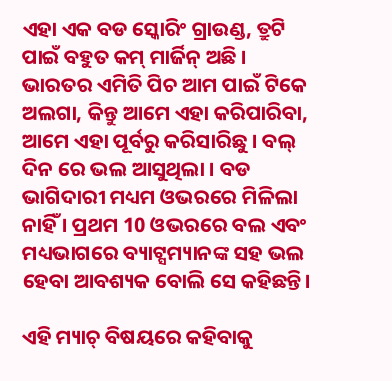ଏହା ଏକ ବଡ ସ୍କୋରିଂ ଗ୍ରାଉଣ୍ଡ, ତ୍ରୁଟି ପାଇଁ ବହୁତ କମ୍ ମାର୍ଜିନ୍ ଅଛି । ଭାରତର ଏମିତି ପିଚ ଆମ ପାଇଁ ଟିକେ ଅଲଗା, କିନ୍ତୁ ଆମେ ଏହା କରିପାରିବା, ଆମେ ଏହା ପୂର୍ବରୁ କରିସାରିଛୁ । ବଲ୍ ଦିନ ରେ ଭଲ ଆସୁଥିଲା । ବଡ ଭାଗିଦାରୀ ମଧ୍ୟମ ଓଭରରେ ମିଳିଲା ନାହିଁ । ପ୍ରଥମ 10 ଓଭରରେ ବଲ ଏବଂ ମଧ୍ୟଭାଗରେ ବ୍ୟାଟ୍ସମ୍ୟାନଙ୍କ ସହ ଭଲ ହେବା ଆବଶ୍ୟକ ବୋଲି ସେ କହିଛନ୍ତି।

ଏହି ମ୍ୟାଚ୍ ବିଷୟରେ କହିବାକୁ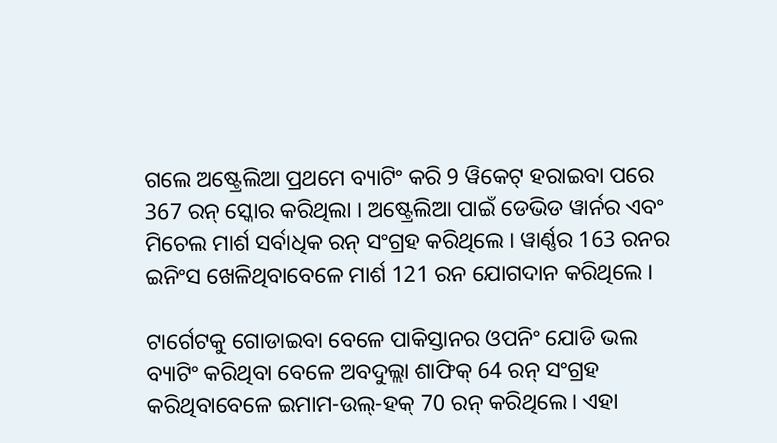ଗଲେ ଅଷ୍ଟ୍ରେଲିଆ ପ୍ରଥମେ ବ୍ୟାଟିଂ କରି 9 ୱିକେଟ୍ ହରାଇବା ପରେ 367 ରନ୍ ସ୍କୋର କରିଥିଲା । ଅଷ୍ଟ୍ରେଲିଆ ପାଇଁ ଡେଭିଡ ୱାର୍ନର ଏବଂ ମିଚେଲ ମାର୍ଶ ସର୍ବାଧିକ ରନ୍ ସଂଗ୍ରହ କରିଥିଲେ । ୱାର୍ଣ୍ଣର 163 ରନର ଇନିଂସ ଖେଳିଥିବାବେଳେ ମାର୍ଶ 121 ରନ ଯୋଗଦାନ କରିଥିଲେ ।

ଟାର୍ଗେଟକୁ ଗୋଡାଇବା ବେଳେ ପାକିସ୍ତାନର ଓପନିଂ ଯୋଡି ଭଲ ବ୍ୟାଟିଂ କରିଥିବା ବେଳେ ଅବଦୁଲ୍ଲା ଶାଫିକ୍ 64 ରନ୍ ସଂଗ୍ରହ କରିଥିବାବେଳେ ଇମାମ-ଉଲ୍-ହକ୍ 70 ରନ୍ କରିଥିଲେ। ଏହା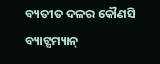ବ୍ୟତୀତ ଦଳର କୌଣସି ବ୍ୟାଟ୍ସମ୍ୟାନ୍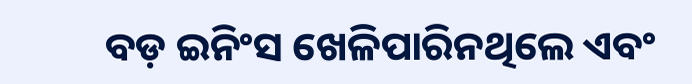ବଡ଼ ଇନିଂସ ଖେଳିପାରିନଥିଲେ ଏବଂ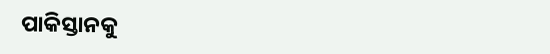ପାକିସ୍ତାନକୁ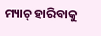ମ୍ୟାଚ୍ ହାରିବାକୁ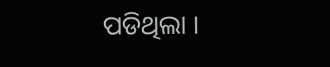ପଡିଥିଲା ।